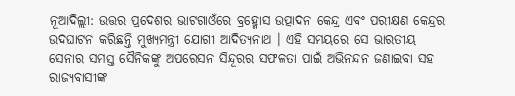ନୂଆଦିଲ୍ଲୀ: ଉତ୍ତର ପ୍ରଦେଶର ଭାଟଗାଓଁରେ ବ୍ରହ୍ମୋସ ଉତ୍ପାଦନ କେନ୍ଦ୍ର ଏବଂ ପରୀକ୍ଷଣ କେନ୍ଦ୍ରର ଉଦଘାଟନ କରିଛନ୍ତି ମୁଖ୍ୟମନ୍ତ୍ରୀ ଯୋଗୀ ଆଦିତ୍ୟନାଥ । ଏହି ସମୟରେ ସେ ଭାରତୀୟ ସେନାର ସମସ୍ତ ସୈନିକଙ୍କୁ ଅପରେସନ ସିନ୍ଦୂରର ସଫଳତା ପାଇଁ ଅଭିନନ୍ଦନ ଜଣାଇବା ସହ ରାଜ୍ୟବାସୀଙ୍କ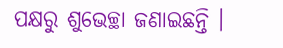ପକ୍ଷରୁ ଶୁଭେଚ୍ଛା ଜଣାଇଛନ୍ତି ।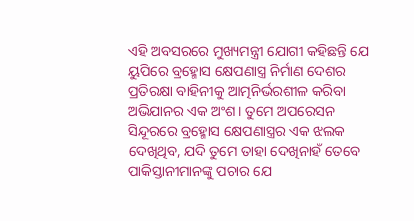ଏହି ଅବସରରେ ମୁଖ୍ୟମନ୍ତ୍ରୀ ଯୋଗୀ କହିଛନ୍ତି ଯେ ୟୁପିରେ ବ୍ରହ୍ମୋସ କ୍ଷେପଣାସ୍ତ୍ର ନିର୍ମାଣ ଦେଶର ପ୍ରତିରକ୍ଷା ବାହିନୀକୁ ଆତ୍ମନିର୍ଭରଶୀଳ କରିବା ଅଭିଯାନର ଏକ ଅଂଶ। ତୁମେ ଅପରେସନ ସିନ୍ଦୂରରେ ବ୍ରହ୍ମୋସ କ୍ଷେପଣାସ୍ତ୍ରର ଏକ ଝଲକ ଦେଖିଥିବ, ଯଦି ତୁମେ ତାହା ଦେଖିନାହଁ ତେବେ ପାକିସ୍ତାନୀମାନଙ୍କୁ ପଚାର ଯେ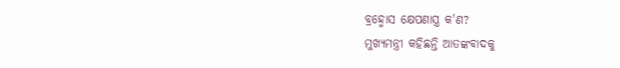ବ୍ରହ୍ମୋସ କ୍ଷେପଣାସ୍ତ୍ର କ'ଣ?
ମୁଖ୍ୟମନ୍ତ୍ରୀ କହିଛନ୍ତି ଆତଙ୍କବାଦକୁ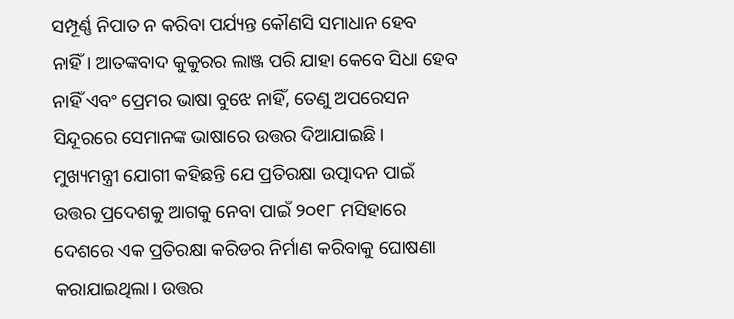ସମ୍ପୂର୍ଣ୍ଣ ନିପାତ ନ କରିବା ପର୍ଯ୍ୟନ୍ତ କୌଣସି ସମାଧାନ ହେବ ନାହିଁ। ଆତଙ୍କବାଦ କୁକୁରର ଲାଞ୍ଜ ପରି ଯାହା କେବେ ସିଧା ହେବ ନାହିଁ ଏବଂ ପ୍ରେମର ଭାଷା ବୁଝେ ନାହିଁ, ତେଣୁ ଅପରେସନ ସିନ୍ଦୂରରେ ସେମାନଙ୍କ ଭାଷାରେ ଉତ୍ତର ଦିଆଯାଇଛି।
ମୁଖ୍ୟମନ୍ତ୍ରୀ ଯୋଗୀ କହିଛନ୍ତି ଯେ ପ୍ରତିରକ୍ଷା ଉତ୍ପାଦନ ପାଇଁ ଉତ୍ତର ପ୍ରଦେଶକୁ ଆଗକୁ ନେବା ପାଇଁ ୨୦୧୮ ମସିହାରେ ଦେଶରେ ଏକ ପ୍ରତିରକ୍ଷା କରିଡର ନିର୍ମାଣ କରିବାକୁ ଘୋଷଣା କରାଯାଇଥିଲା। ଉତ୍ତର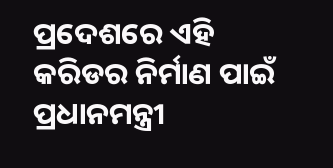ପ୍ରଦେଶରେ ଏହି କରିଡର ନିର୍ମାଣ ପାଇଁ ପ୍ରଧାନମନ୍ତ୍ରୀ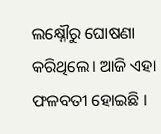ଲକ୍ଷ୍ନୌରୁ ଘୋଷଣା କରିଥିଲେ। ଆଜି ଏହା ଫଳବତୀ ହୋଇଛି ।